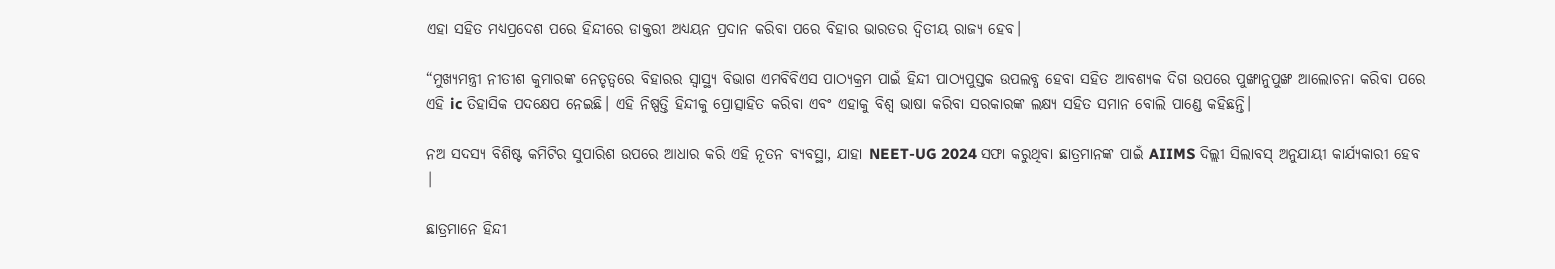ଏହା ସହିତ ମଧ୍ୟପ୍ରଦେଶ ପରେ ହିନ୍ଦୀରେ ଡାକ୍ତରୀ ଅଧ୍ୟୟନ ପ୍ରଦାନ କରିବା ପରେ ବିହାର ଭାରତର ଦ୍ୱିତୀୟ ରାଜ୍ୟ ହେବ।

“ମୁଖ୍ୟମନ୍ତ୍ରୀ ନୀତୀଶ କୁମାରଙ୍କ ନେତୃତ୍ୱରେ ବିହାରର ସ୍ୱାସ୍ଥ୍ୟ ବିଭାଗ ଏମବିବିଏସ ପାଠ୍ୟକ୍ରମ ପାଇଁ ହିନ୍ଦୀ ପାଠ୍ୟପୁସ୍ତକ ଉପଲବ୍ଧ ହେବା ସହିତ ଆବଶ୍ୟକ ଦିଗ ଉପରେ ପୁଙ୍ଖାନୁପୁଙ୍ଖ ଆଲୋଚନା କରିବା ପରେ ଏହି ic ତିହାସିକ ପଦକ୍ଷେପ ନେଇଛି। ଏହି ନିଷ୍ପତ୍ତି ହିନ୍ଦୀକୁ ପ୍ରୋତ୍ସାହିତ କରିବା ଏବଂ ଏହାକୁ ବିଶ୍ୱ ଭାଷା କରିବା ସରକାରଙ୍କ ଲକ୍ଷ୍ୟ ସହିତ ସମାନ ବୋଲି ପାଣ୍ଡେ କହିଛନ୍ତି।

ନଅ ସଦସ୍ୟ ବିଶିଷ୍ଟ କମିଟିର ସୁପାରିଶ ଉପରେ ଆଧାର କରି ଏହି ନୂତନ ବ୍ୟବସ୍ଥା, ଯାହା NEET-UG 2024 ସଫା କରୁଥିବା ଛାତ୍ରମାନଙ୍କ ପାଇଁ AIIMS ଦିଲ୍ଲୀ ସିଲାବସ୍ ଅନୁଯାୟୀ କାର୍ଯ୍ୟକାରୀ ହେବ |

ଛାତ୍ରମାନେ ହିନ୍ଦୀ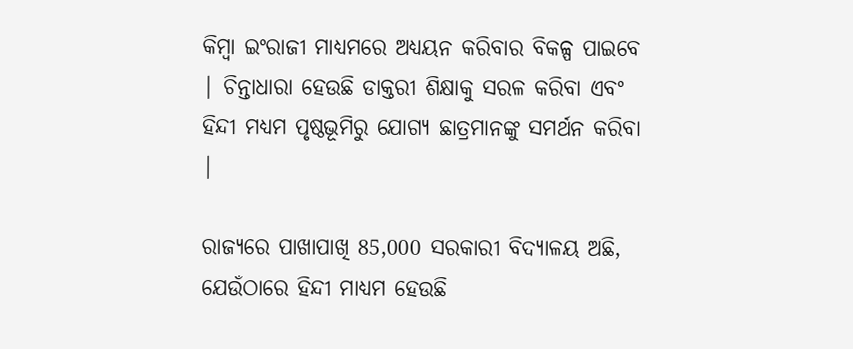କିମ୍ବା ଇଂରାଜୀ ମାଧ୍ୟମରେ ଅଧ୍ୟୟନ କରିବାର ବିକଳ୍ପ ପାଇବେ | ଚିନ୍ତାଧାରା ହେଉଛି ଡାକ୍ତରୀ ଶିକ୍ଷାକୁ ସରଳ କରିବା ଏବଂ ହିନ୍ଦୀ ମଧ୍ୟମ ପୃଷ୍ଠଭୂମିରୁ ଯୋଗ୍ୟ ଛାତ୍ରମାନଙ୍କୁ ସମର୍ଥନ କରିବା |

ରାଜ୍ୟରେ ପାଖାପାଖି 85,000 ସରକାରୀ ବିଦ୍ୟାଳୟ ଅଛି, ଯେଉଁଠାରେ ହିନ୍ଦୀ ମାଧ୍ୟମ ହେଉଛି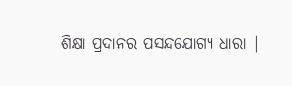ଶିକ୍ଷା ପ୍ରଦାନର ପସନ୍ଦଯୋଗ୍ୟ ଧାରା |